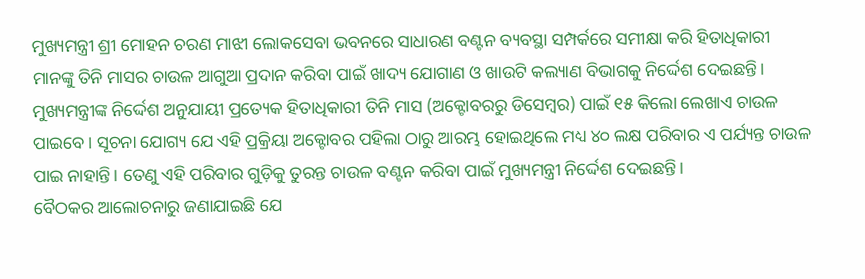ମୁଖ୍ୟମନ୍ତ୍ରୀ ଶ୍ରୀ ମୋହନ ଚରଣ ମାଝୀ ଲୋକସେବା ଭବନରେ ସାଧାରଣ ବଣ୍ଟନ ବ୍ୟବସ୍ଥା ସମ୍ପର୍କରେ ସମୀକ୍ଷା କରି ହିତାଧିକାରୀ ମାନଙ୍କୁ ତିନି ମାସର ଚାଉଳ ଆଗୁଆ ପ୍ରଦାନ କରିବା ପାଇଁ ଖାଦ୍ୟ ଯୋଗାଣ ଓ ଖାଉଟି କଲ୍ୟାଣ ବିଭାଗକୁ ନିର୍ଦ୍ଦେଶ ଦେଇଛନ୍ତି।
ମୁଖ୍ୟମନ୍ତ୍ରୀଙ୍କ ନିର୍ଦ୍ଦେଶ ଅନୁଯାୟୀ ପ୍ରତ୍ୟେକ ହିତାଧିକାରୀ ତିନି ମାସ (ଅକ୍ଟୋବରରୁ ଡିସେମ୍ବର) ପାଇଁ ୧୫ କିଲୋ ଲେଖାଏ ଚାଉଳ ପାଇବେ । ସୂଚନା ଯୋଗ୍ୟ ଯେ ଏହି ପ୍ରକ୍ରିୟା ଅକ୍ଟୋବର ପହିଲା ଠାରୁ ଆରମ୍ଭ ହୋଇଥିଲେ ମଧ୍ୟ ୪୦ ଲକ୍ଷ ପରିବାର ଏ ପର୍ଯ୍ୟନ୍ତ ଚାଉଳ ପାଇ ନାହାନ୍ତି। ତେଣୁ ଏହି ପରିବାର ଗୁଡ଼ିକୁ ତୁରନ୍ତ ଚାଉଳ ବଣ୍ଟନ କରିବା ପାଇଁ ମୁଖ୍ୟମନ୍ତ୍ରୀ ନିର୍ଦ୍ଦେଶ ଦେଇଛନ୍ତି।
ବୈଠକର ଆଲୋଚନାରୁ ଜଣାଯାଇଛି ଯେ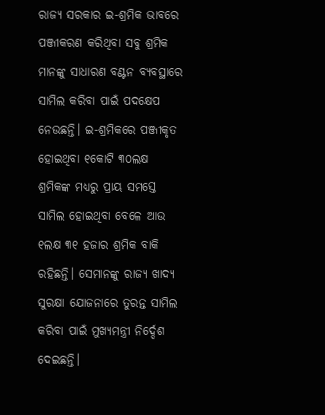ରାଜ୍ୟ ସରକାର ଇ-ଶ୍ରମିକ ଭାବରେ ପଞ୍ଜୀକରଣ କରିଥିବା ସବୁ ଶ୍ରମିକ ମାନଙ୍କୁ ସାଧାରଣ ବଣ୍ଟନ ବ୍ୟବସ୍ଥାରେ ସାମିଲ କରିବା ପାଇଁ ପଦକ୍ଷେପ ନେଉଛନ୍ତି। ଇ-ଶ୍ରମିକରେ ପଞ୍ଜୀକୃତ ହୋଇଥିବା ୧କୋଟି ୩୦ଲକ୍ଷ ଶ୍ରମିକଙ୍କ ମଧ୍ୟରୁ ପ୍ରାୟ ସମସ୍ତେ ସାମିଲ ହୋଇଥିବା ବେଳେ ଆଉ ୧ଲକ୍ଷ ୩୧ ହଜାର ଶ୍ରମିକ ବାକି ରହିଛନ୍ତି। ସେମାନଙ୍କୁ ରାଜ୍ୟ ଖାଦ୍ୟ ସୁରକ୍ଷା ଯୋଜନାରେ ତୁରନ୍ତ ସାମିଲ କରିବା ପାଇଁ ମୁଖ୍ୟମନ୍ତ୍ରୀ ନିର୍ଦ୍ଦେଶ ଦେଇଛନ୍ତି।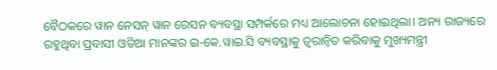ବୈଠକରେ ୱାନ ନେସନ୍ ୱାନ ରେସନ ବ୍ୟବସ୍ଥା ସମ୍ପର୍କରେ ମଧ୍ୟ ଆଲୋଚନା ହୋଇଥିଲା। ଅନ୍ୟ ରାଜ୍ୟରେ ରହୁଥିବା ପ୍ରବାସୀ ଓଡିଆ ମାନଙ୍କର ଇ-କେ.ୱାଇ.ସି ବ୍ୟବସ୍ଥାକୁ ତ୍ବରାନ୍ବିତ କରିବାକୁ ମୁଖ୍ୟମନ୍ତ୍ରୀ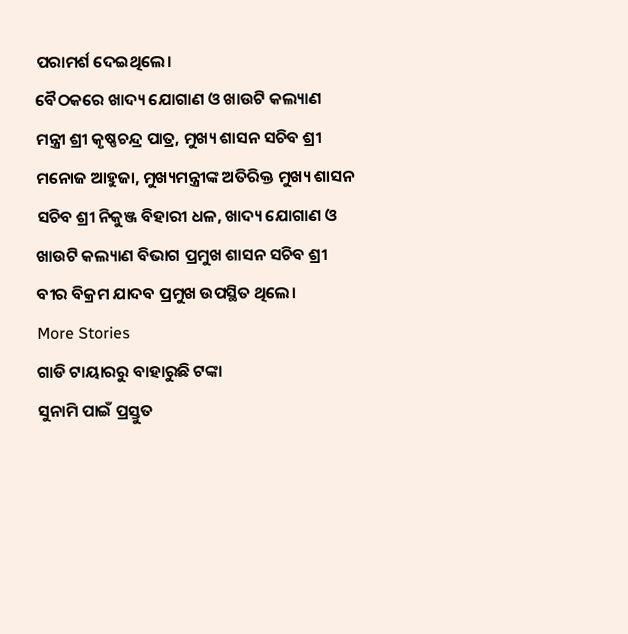ପରାମର୍ଶ ଦେଇଥିଲେ।
ବୈଠକରେ ଖାଦ୍ୟ ଯୋଗାଣ ଓ ଖାଉଟି କଲ୍ୟାଣ ମନ୍ତ୍ରୀ ଶ୍ରୀ କୃଷ୍ଣଚନ୍ଦ୍ର ପାତ୍ର, ମୁଖ୍ୟ ଶାସନ ସଚିବ ଶ୍ରୀ ମନୋଜ ଆହୁଜା, ମୁଖ୍ୟମନ୍ତ୍ରୀଙ୍କ ଅତିରିକ୍ତ ମୁଖ୍ୟ ଶାସନ ସଚିବ ଶ୍ରୀ ନିକୁଞ୍ଜ ବିହାରୀ ଧଳ, ଖାଦ୍ୟ ଯୋଗାଣ ଓ ଖାଉଟି କଲ୍ୟାଣ ବିଭାଗ ପ୍ରମୁଖ ଶାସନ ସଚିବ ଶ୍ରୀ ବୀର ବିକ୍ରମ ଯାଦବ ପ୍ରମୁଖ ଉପସ୍ଥିତ ଥିଲେ।
More Stories
ଗାଡି ଟାୟାରରୁ ବାହାରୁଛି ଟଙ୍କା
ସୁନାମି ପାଇଁ ପ୍ରସ୍ତୁତ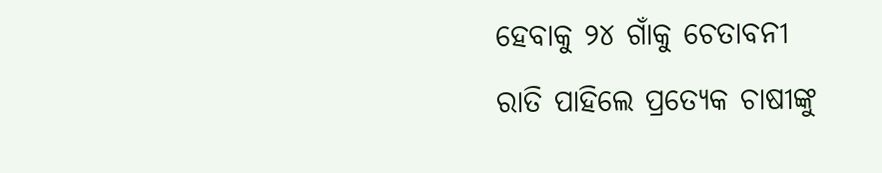ହେବାକୁ ୨୪ ଗାଁକୁ ଚେତାବନୀ
ରାତି ପାହିଲେ ପ୍ରତ୍ୟେକ ଚାଷୀଙ୍କୁ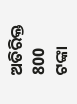ଅତିରିକ୍ତ 800 ଟଙ୍କା